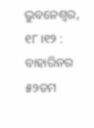ଭୁବନେଶ୍ବର, ୧୮।୧୨ : ବାହାରିନର ୫୨ତମ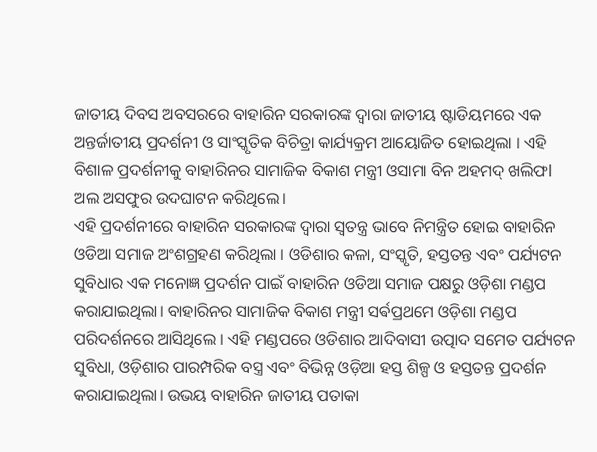ଜାତୀୟ ଦିବସ ଅବସରରେ ବାହାରିନ ସରକାରଙ୍କ ଦ୍ୱାରା ଜାତୀୟ ଷ୍ଟାଡିୟମରେ ଏକ ଅନ୍ତର୍ଜାତୀୟ ପ୍ରଦର୍ଶନୀ ଓ ସାଂସ୍କୃତିକ ବିଚିତ୍ରା କାର୍ଯ୍ୟକ୍ରମ ଆୟୋଜିତ ହୋଇଥିଲା । ଏହି ବିଶାଳ ପ୍ରଦର୍ଶନୀକୁ ବାହାରିନର ସାମାଜିକ ବିକାଶ ମନ୍ତ୍ରୀ ଓସାମା ବିନ ଅହମଦ୍ ଖଲିଫl ଅଲ ଅସଫୁର ଉଦଘାଟନ କରିଥିଲେ।
ଏହି ପ୍ରଦର୍ଶନୀରେ ବାହାରିନ ସରକାରଙ୍କ ଦ୍ୱାରା ସ୍ୱତନ୍ତ୍ର ଭାବେ ନିମନ୍ତ୍ରିତ ହୋଇ ବାହାରିନ ଓଡିଆ ସମାଜ ଅଂଶଗ୍ରହଣ କରିଥିଲା । ଓଡିଶାର କଳା, ସଂସ୍କୃତି, ହସ୍ତତନ୍ତ ଏବଂ ପର୍ଯ୍ୟଟନ ସୁବିଧାର ଏକ ମନୋଜ୍ଞ ପ୍ରଦର୍ଶନ ପାଇଁ ବାହାରିନ ଓଡିଆ ସମାଜ ପକ୍ଷରୁ ଓଡ଼ିଶା ମଣ୍ଡପ କରାଯାଇଥିଲା। ବାହାରିନର ସାମାଜିକ ବିକାଶ ମନ୍ତ୍ରୀ ସର୍ଵପ୍ରଥମେ ଓଡ଼ିଶା ମଣ୍ଡପ ପରିଦର୍ଶନରେ ଆସିଥିଲେ । ଏହି ମଣ୍ଡପରେ ଓଡିଶାର ଆଦିବାସୀ ଉତ୍ପାଦ ସମେତ ପର୍ଯ୍ୟଟନ ସୁବିଧା, ଓଡ଼ିଶାର ପାରମ୍ପରିକ ବସ୍ତ୍ର ଏବଂ ବିଭିନ୍ନ ଓଡ଼ିଆ ହସ୍ତ ଶିଳ୍ପ ଓ ହସ୍ତତନ୍ତ ପ୍ରଦର୍ଶନ କରାଯାଇଥିଲା। ଉଭୟ ବାହାରିନ ଜାତୀୟ ପତାକା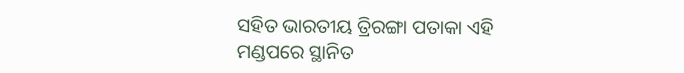ସହିତ ଭାରତୀୟ ତ୍ରିରଙ୍ଗା ପତାକା ଏହି ମଣ୍ଡପରେ ସ୍ଥାନିତ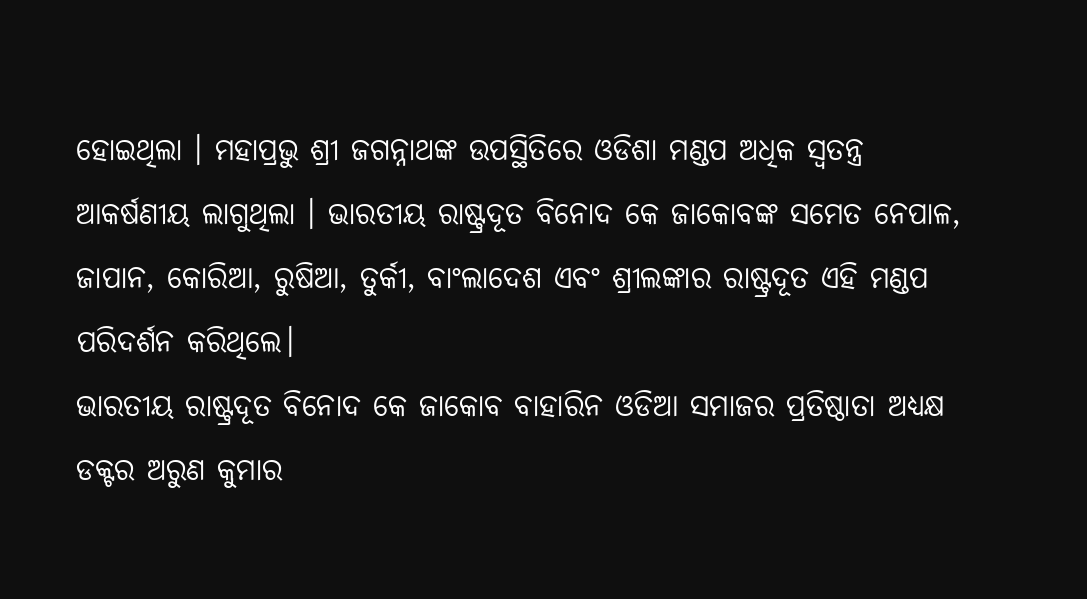ହୋଇଥିଲା । ମହାପ୍ରଭୁ ଶ୍ରୀ ଜଗନ୍ନାଥଙ୍କ ଉପସ୍ଥିତିରେ ଓଡିଶା ମଣ୍ଡପ ଅଧିକ ସ୍ୱତନ୍ତ୍ର ଆକର୍ଷଣୀୟ ଲାଗୁଥିଲା । ଭାରତୀୟ ରାଷ୍ଟ୍ରଦୂତ ବିନୋଦ କେ ଜାକୋବଙ୍କ ସମେତ ନେପାଳ, ଜାପାନ, କୋରିଆ, ରୁଷିଆ, ତୁର୍କୀ, ବାଂଲାଦେଶ ଏବଂ ଶ୍ରୀଲଙ୍କାର ରାଷ୍ଟ୍ରଦୂତ ଏହି ମଣ୍ଡପ ପରିଦର୍ଶନ କରିଥିଲେ।
ଭାରତୀୟ ରାଷ୍ଟ୍ରଦୂତ ବିନୋଦ କେ ଜାକୋବ ବାହାରିନ ଓଡିଆ ସମାଜର ପ୍ରତିଷ୍ଠାତା ଅଧ୍ୟକ୍ଷ ଡକ୍ଟର ଅରୁଣ କୁମାର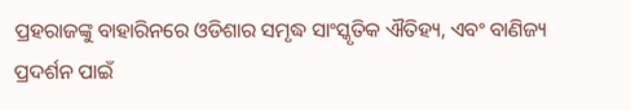ପ୍ରହରାଜଙ୍କୁ ବାହାରିନରେ ଓଡିଶାର ସମୃଦ୍ଧ ସାଂସ୍କୃତିକ ଐତିହ୍ୟ, ଏବଂ ବାଣିଜ୍ୟ ପ୍ରଦର୍ଶନ ପାଇଁ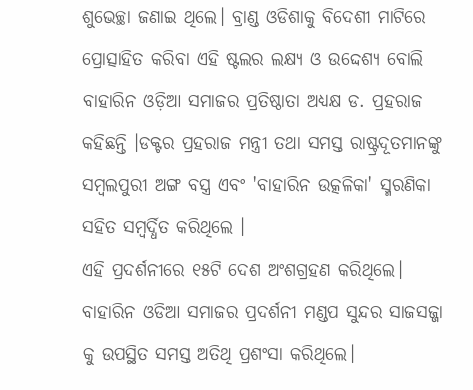ଶୁଭେଚ୍ଛା ଜଣାଇ ଥିଲେ। ବ୍ରାଣ୍ଡ ଓଡିଶାକୁ ବିଦେଶୀ ମାଟିରେ ପ୍ରୋତ୍ସାହିତ କରିବା ଏହି ଷ୍ଟଲର ଲକ୍ଷ୍ୟ ଓ ଉଦ୍ଦେଶ୍ୟ ବୋଲି ବାହାରିନ ଓଡ଼ିଆ ସମାଜର ପ୍ରତିଷ୍ଠାତା ଅଧ୍ୟକ୍ଷ ଡ. ପ୍ରହରାଜ କହିଛନ୍ତି ।ଡକ୍ଟର ପ୍ରହରାଜ ମନ୍ତ୍ରୀ ତଥା ସମସ୍ତ ରାଷ୍ଟ୍ରଦୂତମାନଙ୍କୁ ସମ୍ବଲପୁରୀ ଅଙ୍ଗ ବସ୍ତ୍ର ଏବଂ 'ବାହାରିନ ଉତ୍କଳିକା' ସ୍ମରଣିକା ସହିତ ସମ୍ବର୍ଦ୍ଧିତ କରିଥିଲେ ।
ଏହି ପ୍ରଦର୍ଶନୀରେ ୧୫ଟି ଦେଶ ଅଂଶଗ୍ରହଣ କରିଥିଲେ। ବାହାରିନ ଓଡିଆ ସମାଜର ପ୍ରଦର୍ଶନୀ ମଣ୍ଡପ ସୁନ୍ଦର ସାଜସଜ୍ଜା କୁ ଉପସ୍ଥିତ ସମସ୍ତ ଅତିଥି ପ୍ରଶଂସା କରିଥିଲେ।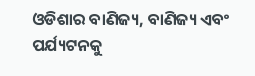ଓଡିଶାର ବାଣିଜ୍ୟ, ବାଣିଜ୍ୟ ଏବଂ ପର୍ଯ୍ୟଟନକୁ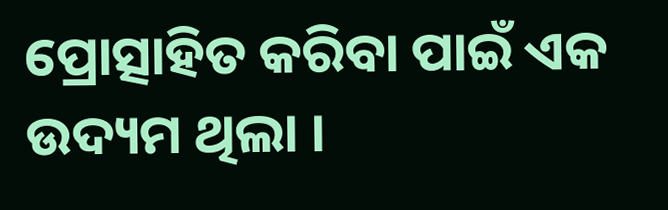ପ୍ରୋତ୍ସାହିତ କରିବା ପାଇଁ ଏକ ଉଦ୍ୟମ ଥିଲା ।